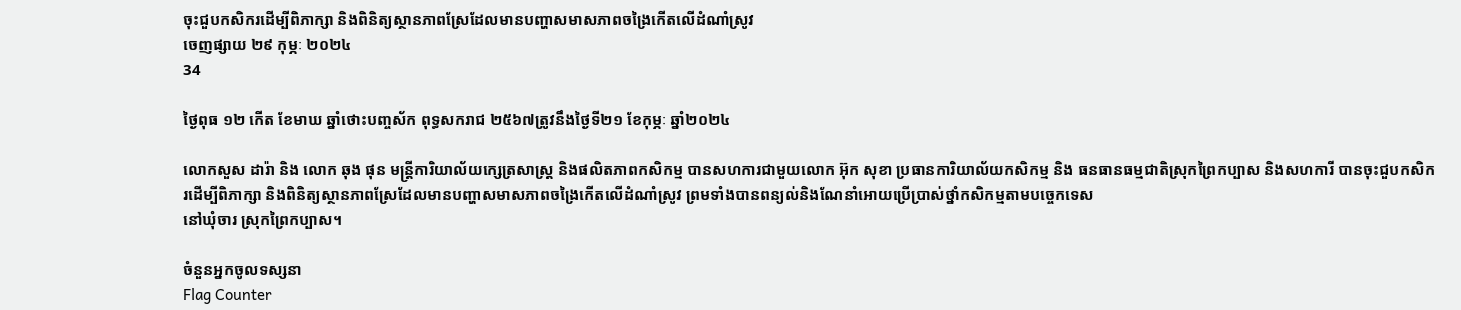ចុះជួបកសិករដើម្បីពិភាក្សា និងពិនិត្យស្ថានភាពស្រែដែលមានបញ្ហាសមាសភាពចង្រៃកើតលើដំណាំស្រូវ
ចេញផ្សាយ ២៩ កុម្ភៈ ២០២៤
34

ថ្ងៃពុធ ១២ កើត ខែមាឃ ឆ្នាំថោះបញ្ចស័ក ពុទ្ធសករាជ ២៥៦៧ត្រូវនឹងថ្ងៃទី២១ ខែកុម្ភៈ ឆ្នាំ២០២៤

លោកសួស ដារ៉ា និង លោក ឆុង ផុន មន្ត្រីការិយាល័យក្សេត្រសាស្រ្ត និងផលិតភាពកសិកម្ម បានសហការជាមួយលោក អ៊ុក សុខា ប្រធានការិយាល័យកសិកម្ម និង ធនធានធម្មជាតិស្រុកព្រៃកប្បាស និងសហការី បានចុះជួបកសិករដើម្បីពិភាក្សា និងពិនិត្យស្ថានភាពស្រែដែលមានបញ្ហាសមាសភាពចង្រៃកើតលើដំណាំស្រូវ ព្រមទាំងបានពន្យល់និងណែនាំអេាយប្រេីប្រាស់ថ្នាំកសិកម្មតាមបច្ចេកទេស
នៅឃុំចារ ស្រុកព្រៃកប្បាស។

ចំនួនអ្នកចូលទស្សនា
Flag Counter